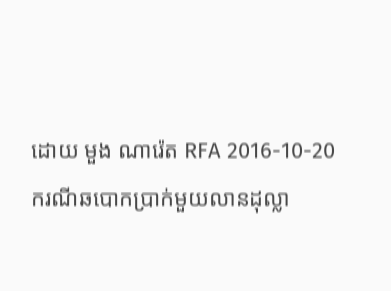ដោយ មួង ណារ៉េត RFA 2016-10-20
ករណីឆបោកប្រាក់មួយលានដុល្លា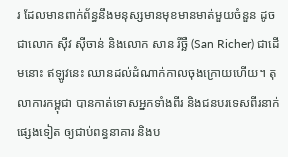រ ដែលមានពាក់ព័ន្ធនឹងមនុស្សមានមុខមានមាត់មួយចំនួន ដូចជាលោក ស៊ីវ ស៊ីចាន់ និងលោក សាន រីច្ឆឺ (San Richer) ជាដើមនោះ ឥឡូវនេះ ឈានដល់ដំណាក់កាលចុងក្រោយហើយ។ តុលាការកម្ពុជា បានកាត់ទោសអ្នកទាំងពីរ និងជនបរទេសពីរនាក់ផ្សេងទៀត ឲ្យជាប់ពន្ធនាគារ និងប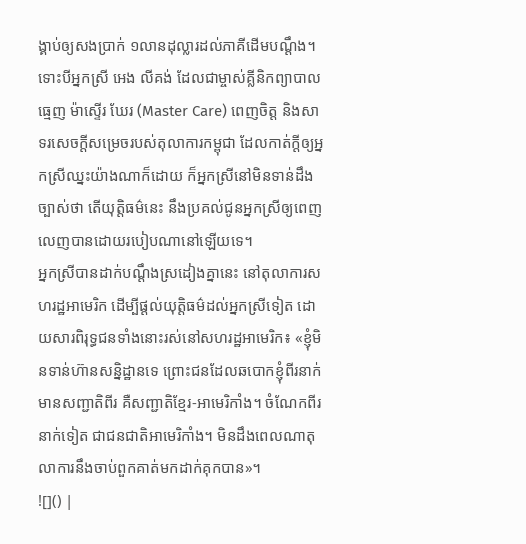ង្គាប់ឲ្យសងប្រាក់ ១លានដុល្លារដល់ភាគីដើមបណ្ដឹង។
ទោះបីអ្នកស្រី អេង លីគង់ ដែលជាម្ចាស់គ្លីនិកព្យាបាលធ្មេញ ម៉ាស្ទើរ ឃែរ (Master Care) ពេញចិត្ត និងសាទរសេចក្ដីសម្រេចរបស់តុលាការកម្ពុជា ដែលកាត់ក្ដីឲ្យអ្នកស្រីឈ្នះយ៉ាងណាក៏ដោយ ក៏អ្នកស្រីនៅមិនទាន់ដឹងច្បាស់ថា តើយុត្តិធម៌នេះ នឹងប្រគល់ជូនអ្នកស្រីឲ្យពេញលេញបានដោយរបៀបណានៅឡើយទេ។
អ្នកស្រីបានដាក់បណ្ដឹងស្រដៀងគ្នានេះ នៅតុលាការសហរដ្ឋអាមេរិក ដើម្បីផ្ដល់យុត្តិធម៌ដល់អ្នកស្រីទៀត ដោយសារពិរុទ្ធជនទាំងនោះរស់នៅសហរដ្ឋអាមេរិក៖ «ខ្ញុំមិនទាន់ហ៊ានសន្និដ្ឋានទេ ព្រោះជនដែលឆបោកខ្ញុំពីរនាក់ មានសញ្ជាតិពីរ គឺសញ្ជាតិខ្មែរ-អាមេរិកាំង។ ចំណែកពីរនាក់ទៀត ជាជនជាតិអាមេរិកាំង។ មិនដឹងពេលណាតុលាការនឹងចាប់ពួកគាត់មកដាក់គុកបាន»។
![]() |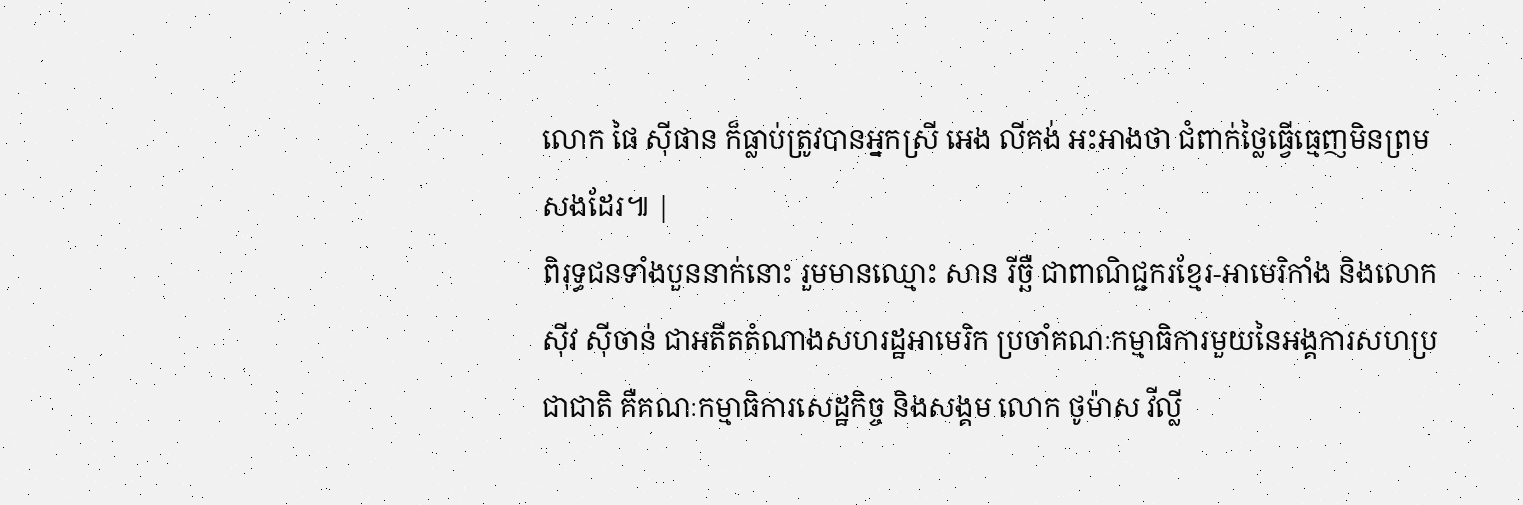លោក ផៃ ស៊ីផាន ក៏ធ្លាប់ត្រូវបានអ្នកស្រី អេង លីគង់ អះអាងថា ជំពាក់ថ្លៃធ្វើធ្មេញមិនព្រមសងដែរ៕ |
ពិរុទ្ធជនទាំងបួននាក់នោះ រួមមានឈ្មោះ សាន រីច្ឆឺ ជាពាណិជ្ជករខ្មែរ-អាមេរិកាំង និងលោក ស៊ីវ ស៊ីចាន់ ជាអតីតតំណាងសហរដ្ឋអាមេរិក ប្រចាំគណៈកម្មាធិការមួយនៃអង្គការសហប្រជាជាតិ គឺគណៈកម្មាធិការសេដ្ឋកិច្ច និងសង្គម លោក ថូម៉ាស វីល្លី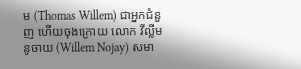ម (Thomas Willem) ជាអ្នកជំនួញ ហើយចុងក្រោយ លោក វីល្លីម នូចាយ (Willem Nojay) សមា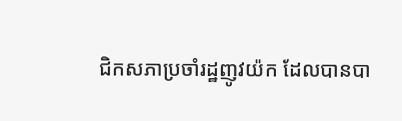ជិកសភាប្រចាំរដ្ឋញូវយ៉ក ដែលបានបា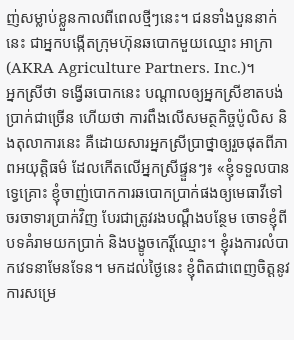ញ់សម្លាប់ខ្លួនកាលពីពេលថ្មីៗនេះ។ ជនទាំងបួននាក់នេះ ជាអ្នកបង្កើតក្រុមហ៊ុនឆបោកមួយឈ្មោះ អាក្រា (AKRA Agriculture Partners. Inc.)។
អ្នកស្រីថា ទង្វើឆបោកនេះ បណ្ដាលឲ្យអ្នកស្រីខាតបង់ប្រាក់ជាច្រើន ហើយថា ការពឹងលើសមត្ថកិច្ចប៉ូលិស និងតុលាការនេះ គឺដោយសារអ្នកស្រីប្រាថ្នាឲ្យរួចផុតពីភាពអយុត្តិធម៌ ដែលកើតលើអ្នកស្រីផ្ទួនៗ៖ «ខ្ញុំទទួលបានទ្វេគ្រោះ ខ្ញុំចាញ់បោកការឆបោកប្រាក់ផងឲ្យមេធាវីទៅចរចាទារប្រាក់វិញ បែរជាត្រូវរងបណ្ដឹងបន្ថែម ចោទខ្ញុំពីបទគំរាមយកប្រាក់ និងបង្ខូចកេរ្តិ៍ឈ្មោះ។ ខ្ញុំរងការលំបាកវេទនាមែនទែន។ មកដល់ថ្ងៃនេះ ខ្ញុំពិតជាពេញចិត្តនូវការសម្រេ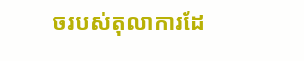ចរបស់តុលាការដែ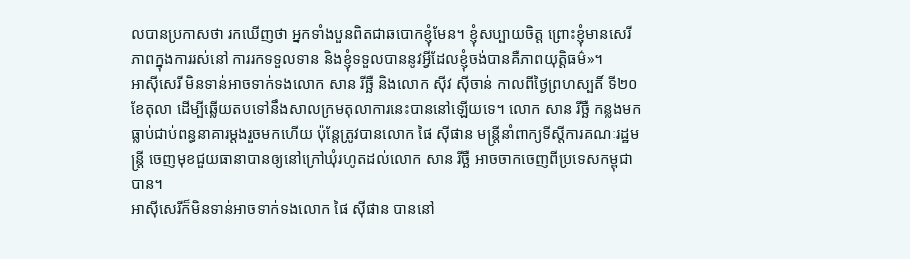លបានប្រកាសថា រកឃើញថា អ្នកទាំងបួនពិតជាឆបោកខ្ញុំមែន។ ខ្ញុំសប្បាយចិត្ត ព្រោះខ្ញុំមានសេរីភាពក្នុងការរស់នៅ ការរកទទួលទាន និងខ្ញុំទទួលបាននូវអ្វីដែលខ្ញុំចង់បានគឺភាពយុត្តិធម៌»។
អាស៊ីសេរី មិនទាន់អាចទាក់ទងលោក សាន រីច្ឆឺ និងលោក ស៊ីវ ស៊ីចាន់ កាលពីថ្ងៃព្រហស្បតិ៍ ទី២០ ខែតុលា ដើម្បីឆ្លើយតបទៅនឹងសាលក្រមតុលាការនេះបាននៅឡើយទេ។ លោក សាន រីច្ឆឺ កន្លងមកធ្លាប់ជាប់ពន្ធនាគារម្ដងរួចមកហើយ ប៉ុន្តែត្រូវបានលោក ផៃ ស៊ីផាន មន្ត្រីនាំពាក្យទីស្ដីការគណៈរដ្ឋមន្ត្រី ចេញមុខជួយធានាបានឲ្យនៅក្រៅឃុំរហូតដល់លោក សាន រីច្ឆឺ អាចចាកចេញពីប្រទេសកម្ពុជា បាន។
អាស៊ីសេរីក៏មិនទាន់អាចទាក់ទងលោក ផៃ ស៊ីផាន បាននៅ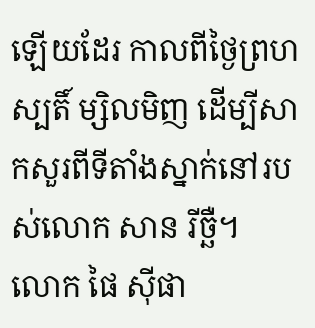ឡើយដែរ កាលពីថ្ងៃព្រហស្បតិ៍ ម្សិលមិញ ដើម្បីសាកសួរពីទីតាំងស្នាក់នៅរបស់លោក សាន រីច្ឆឺ។
លោក ផៃ ស៊ីផា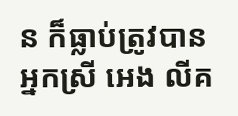ន ក៏ធ្លាប់ត្រូវបានអ្នកស្រី អេង លីគ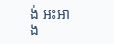ង់ អះអាង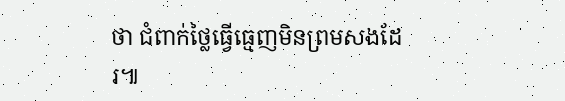ថា ជំពាក់ថ្លៃធ្វើធ្មេញមិនព្រមសងដែរ៕